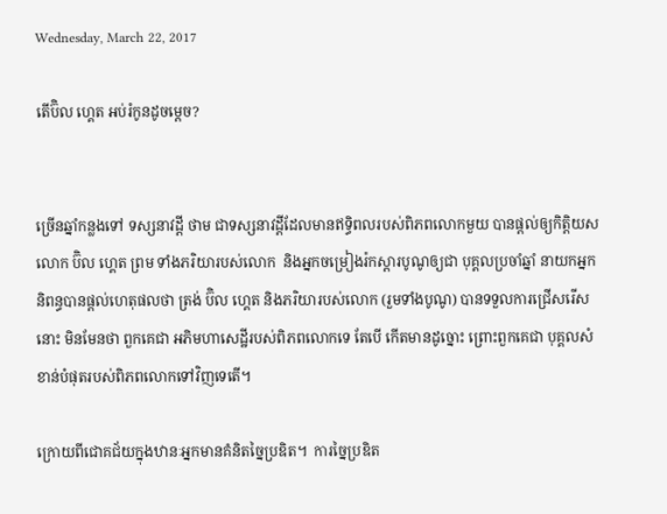Wednesday, March 22, 2017

តើប៊ិល ហ្គេត អប់រំកូនដូចម្ដេច?


ច្រើនឆ្នាំកន្លងទៅ ទស្សនាវដ្ដី ថាម ជាទស្សនាវដ្ដីដែលមានឥទ្ធិពលរបស់ពិភពលោកមួយ បានផ្ដល់ឲ្យកិត្តិយសលោក ប៊ិល ហ្គេត ព្រម ទាំងភរិយារបស់លោក  និងអ្នកចម្រៀងរ៉កស្តារបូណូឲ្យជា បុគ្គលប្រចាំឆ្នាំ នាយកអ្នកនិពន្ធបានផ្ដល់ហេតុផលថា ត្រង់ ប៊ិល ហ្គេត និងភរិយារបស់លោក (រួមទាំងបូណូ) បានទទួលការជ្រើសរើសនោះ មិនមែនថា ពួកគេជា អភិមហាសេដ្ឋីរបស់ពិភពលោកទេ តែបើ កើតមានដូច្នោះ ព្រោះពួកគេជា បុគ្គលសំខាន់បំផុតរបស់ពិភពលោកទៅវិញទេតើ។

ក្រោយពីជោគជ័យក្នុងឋានៈអ្នកមានគំនិតច្នៃប្រឌិត។  ការច្នៃប្រឌិត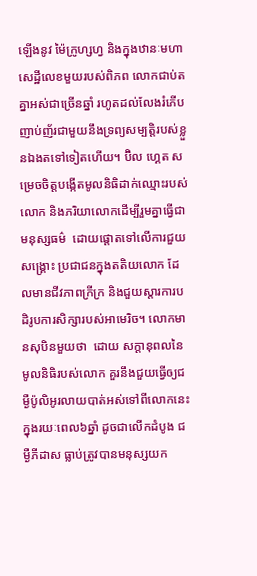ឡើងនូវ ម៉ៃក្រូហ្សហ្វ និងក្នុងឋានៈមហាសេដ្ឋីលេខមួយរបស់ពិភព លោកជាប់តគ្នាអស់ជាច្រើនឆ្នាំ រហូតដល់លែងរំភើបញាប់ញ័រជាមួយនឹងទ្រព្យសម្បត្តិរបស់ខ្លួនឯងតទៅទៀតហើយ។ ប៊ិល ហ្គេត សម្រេចចិត្តបង្កើតមូលនិធិដាក់ឈ្មោះរបស់លោក និងភរិយាលោកដើម្បីរួមគ្នាធ្វើជាមនុស្សធម៌  ដោយផ្ដោតទៅលើការជួយសង្គ្រោះ ប្រជាជនក្នុងតតិយលោក ដែលមានជីវភាពក្រីក្រ និងជួយស្ដារការបដិរូបការសិក្សារបស់អាមេរិច។ លោកមានសុបិនមួយថា  ដោយ សក្ដានុពលនៃមូលនិធិរបស់លោក គួរនឹងជួយធ្វើឲ្យជម្ងឺប៉ូលិអូរលាយបាត់អស់ទៅពីលោកនេះ ក្នុងរយៈពេល៦ឆ្នាំ ដូចជាលើកដំបូង ជម្ងឺភីដាស ធ្លាប់ត្រូវបានមនុស្សយក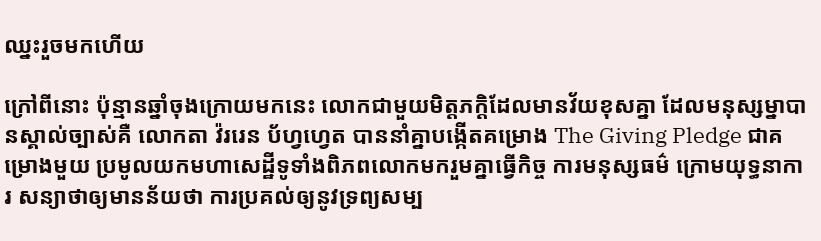ឈ្នះរួចមកហើយ

ក្រៅពីនោះ ប៉ុន្មានឆ្នាំចុងក្រោយមកនេះ លោកជាមួយមិត្តភក្ដិដែលមានវ័យខុសគ្នា ដែលមនុស្សម្នាបានស្គាល់ច្បាស់គឺ លោកតា វ៉ររេន ប័ហ្វហ្វេត បាននាំគ្នាបង្កើតគម្រោង The Giving Pledge ជាគម្រោងមួយ ប្រមូលយកមហាសេដ្ឋីទូទាំងពិភពលោកមករួមគ្នាធ្វើកិច្ច ការមនុស្សធម៌ ក្រោមយុទ្ធនាការ សន្យាថាឲ្យមានន័យថា ការប្រគល់ឲ្យនូវទ្រព្យសម្ប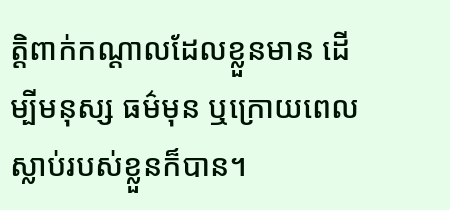ត្តិពាក់កណ្ដាលដែលខ្លួនមាន ដើម្បីមនុស្ស ធម៌មុន ឬក្រោយពេលស្លាប់របស់ខ្លួនក៏បាន។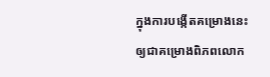ក្នុងការបង្កើតគម្រោងនេះឲ្យជាគម្រោងពិភពលោក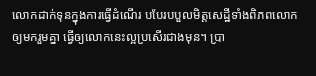លោកដាក់ទុនក្នុងការធ្វើដំណើរ បបែរបបួលមិត្តសេដ្ឋីទាំងពិភពលោក ឲ្យមករួមគ្នា ធ្វើឲ្យលោកនេះល្អប្រសើរជាងមុន។ ប្រា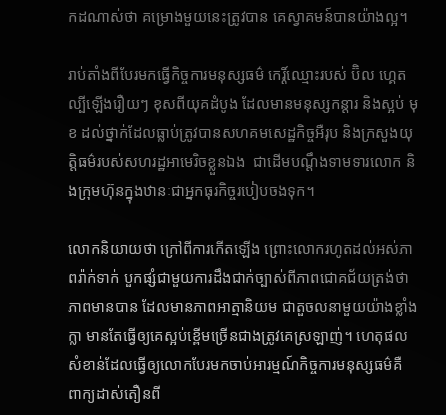កដណាស់ថា គម្រោងមួយនេះត្រូវបាន គេស្វាគមន៍បានយ៉ាងល្អ។

រាប់តាំងពីបែរមកធ្វើកិច្ចការមនុស្សធម៌ កេរ្ដិ៍ឈ្មោះរបស់ ប៊ិល ហ្គេត ល្បីឡើងរឿយៗ ខុសពីយុគដំបូង ដែលមានមនុស្សកន្ដារ និងស្អប់ មុខ ដល់ថ្នាក់ដែលធ្លាប់ត្រូវបានសហគមសេដ្ឋកិច្ចអឺរុប និងក្រសួងយុត្តិធម៌របស់សហរដ្ឋអាមេរិចខ្លួនឯង  ជាដើមបណ្ដឹងទាមទារលោក និងក្រុមហ៊ុនក្នុងឋានៈជាអ្នកធុរកិច្ចរបៀបចងទុក។

លោកនិយាយថា ក្រៅពីការកើតឡើង ព្រោះលោករហូតដល់អស់ភាពរ៉ាក់ទាក់ បួកផ្សំជាមួយការដឹងជាក់ច្បាស់ពីភាពជោគជ័យត្រង់ថា ភាពមានបាន ដែលមានភាពអាត្មានិយម ជាតួចលនាមួយយ៉ាងខ្លាំងក្លា មានតែធ្វើឲ្យគេស្អប់ខ្ពើមច្រើនជាងត្រូវគេស្រឡាញ់។ ហេតុផល សំខាន់ដែលធ្វើឲ្យលោកបែរមកចាប់អារម្មណ៍កិច្ចការមនុស្សធម៌គឺ ពាក្យដាស់តឿនពី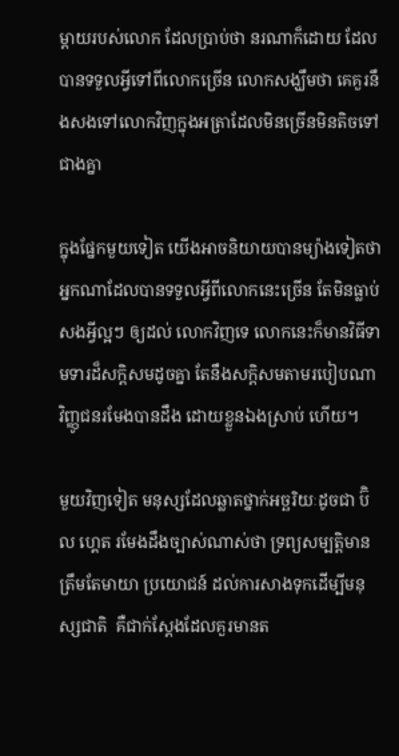ម្ដាយរបស់លោក ដែលប្រាប់ថា នរណាក៏ដោយ ដែលបានទទួលអ្វីទៅពីលោកច្រើន លោកសង្ឃឹមថា គេគួរនឹងសងទៅលោកវិញក្នុងអត្រាដែលមិនច្រើនមិនតិចទៅជាងគ្នា

ក្នុងផ្នែកមួយទៀត យើងអាចនិយាយបានម្យ៉ាងទៀតថា អ្នកណាដែលបានទទួលអ្វីពីលោកនេះច្រើន តែមិនធ្លាប់សងអ្វីល្អៗ ឲ្យដល់ លោកវិញទេ លោកនេះក៏មានវិធីទាមទារដ៏សក្ដិសមដូចគ្នា តែនឹងសក្ដិសមតាមរបៀបណា វិញ្ញូជនរមែងបានដឹង ដោយខ្លួនឯងស្រាប់ ហើយ។

មួយវិញទៀត មនុស្សដែលឆ្លាតថ្នាក់អច្ឆរិយៈដូចជា ប៊ិល ហ្គេត រមែងដឹងច្បាស់ណាស់ថា ទ្រព្យសម្បត្តិមានត្រឹមតែមាយា ប្រយោជន៍ ដល់ការសាងទុកដើម្បីមនុស្សជាតិ  គឺជាក់ស្ដែងដែលគួរមានត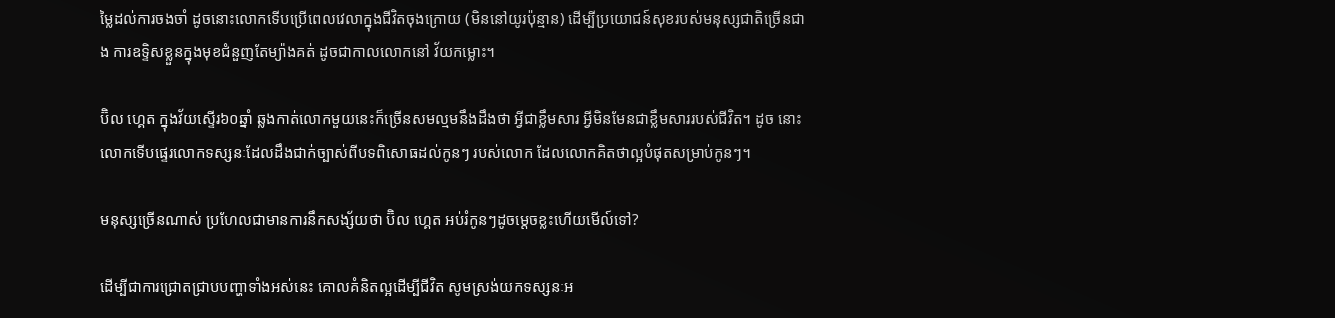ម្លៃដល់ការចងចាំ ដូចនោះលោកទើបប្រើពេលវេលាក្នុងជីវិតចុងក្រោយ (មិននៅយូរប៉ុន្មាន) ដើម្បីប្រយោជន៍សុខរបស់មនុស្សជាតិច្រើនជាង ការឧទ្ទិសខ្លួនក្នុងមុខជំនួញតែម្យ៉ាងគត់ ដូចជាកាលលោកនៅ វ័យកម្លោះ។

ប៊ិល ហ្គេត ក្នុងវ័យស្ទើរ៦០ឆ្នាំ ឆ្លងកាត់លោកមួយនេះក៏ច្រើនសមល្មមនឹងដឹងថា អ្វីជាខ្លឹមសារ អ្វីមិនមែនជាខ្លឹមសាររបស់ជីវិត។ ដូច នោះ លោកទើបផ្ទេរលោកទស្សនៈដែលដឹងជាក់ច្បាស់ពីបទពិសោធដល់កូនៗ របស់លោក ដែលលោកគិតថាល្អបំផុតសម្រាប់កូនៗ។

មនុស្សច្រើនណាស់ ប្រហែលជាមានការនឹកសង្ស័យថា ប៊ិល ហ្គេត អប់រំកូនៗដូចម្ដេចខ្លះហើយមើល៍ទៅ?

ដើម្បីជាការជ្រោតជ្រាបបញ្ហាទាំងអស់នេះ គោលគំនិតល្អដើម្បីជីវិត សូមស្រង់យកទស្សនៈអ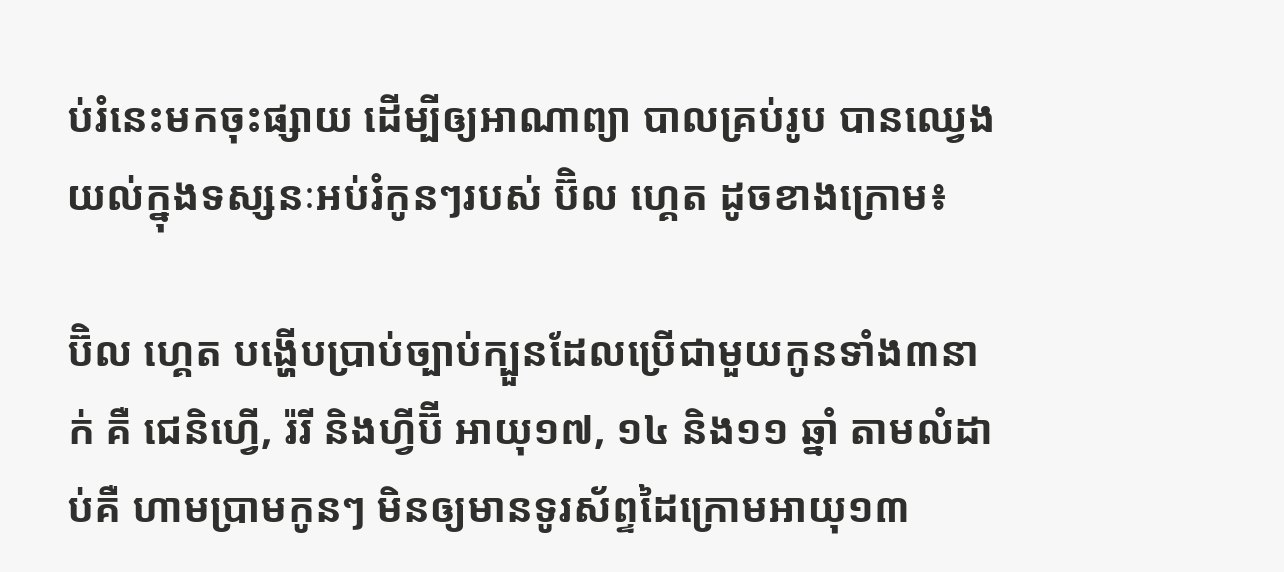ប់រំនេះមកចុះផ្សាយ ដើម្បីឲ្យអាណាព្យា បាលគ្រប់រូប បានឈ្វេងយល់ក្នុងទស្សនៈអប់រំកូនៗរបស់ ប៊ិល ហ្គេត ដូចខាងក្រោម៖

ប៊ិល ហ្គេត បង្ហើបប្រាប់ច្បាប់ក្បួនដែលប្រើជាមួយកូនទាំង៣នាក់ គឺ ជេនិហ្វើ, រ៉រី និងហ្វីប៊ី អាយុ១៧, ១៤ និង១១ ឆ្នាំ តាមលំដាប់គឺ ហាមប្រាមកូនៗ មិនឲ្យមានទូរស័ព្ទដៃក្រោមអាយុ១៣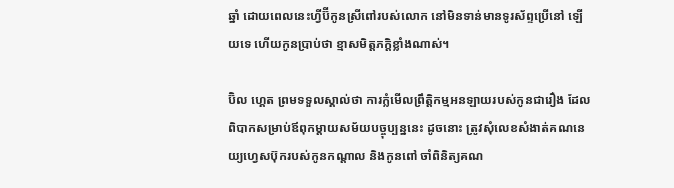ឆ្នាំ ដោយពេលនេះហ្វីប៊ីកូនស្រីពៅរបស់លោក នៅមិនទាន់មានទូរស័ព្ទប្រើនៅ ឡើយទេ ហើយកូនប្រាប់ថា ខ្មាសមិត្តភក្ដិខ្លាំងណាស់។

ប៊ិល ហ្គេត ព្រមទទួលស្គាល់ថា ការក្លំមើលព្រឹត្តិកម្មអនឡាយរបស់កូនជារឿង ដែលពិបាកសម្រាប់ឪពុកម្ដាយសម័យបច្ចុប្បន្ននេះ ដូចនោះ ត្រូវសុំលេខសំងាត់គណនេយ្យហ្វេសប៊ុករបស់កូនកណ្ដាល និងកូនពៅ ចាំពិនិត្យគណ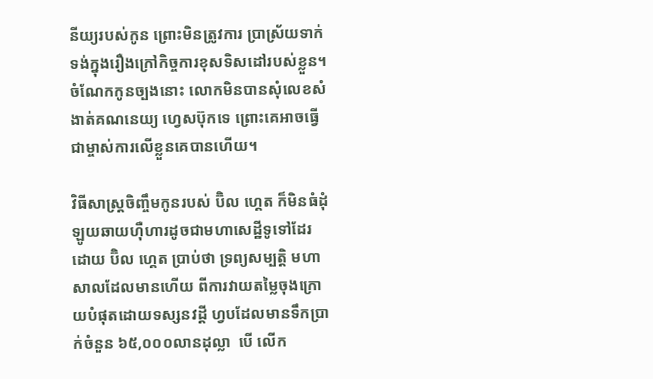នីយ្យរបស់កូន ព្រោះមិនត្រូវការ ប្រាស្រ័យទាក់ទង់ក្នុងរឿងក្រៅកិច្ចការខុសទិសដៅរបស់ខ្លួន។ ចំណែកកូនច្បងនោះ លោកមិនបានសុំលេខសំងាត់គណនេយ្យ ហ្វេសប៊ុកទេ ព្រោះគេអាចធ្វើជាម្ចាស់ការលើខ្លួនគេបានហើយ។

វិធីសាស្រ្ដចិញ្ចឹមកូនរបស់ ប៊ិល ហ្គេត ក៏មិនធំដុំឡូយឆាយហ៊ឺហារដូចជាមហាសេដ្ឋីទូទៅដែរ ដោយ ប៊ិល ហ្គេត ប្រាប់ថា ទ្រព្យសម្បត្តិ មហាសាលដែលមានហើយ ពីការវាយតម្លៃចុងក្រោយបំផុតដោយទស្សនវដ្ដី ហ្វបដែលមានទឹកប្រាក់ចំនួន ៦៥,០០០លានដុល្លា  បើ លើក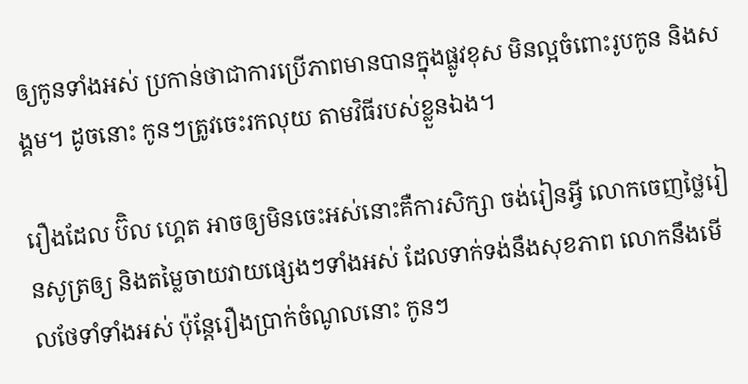ឲ្យកូនទាំងអស់ ប្រកាន់ថាជាការប្រើភាពមានបានក្នុងផ្លូវខុស មិនល្អចំពោះរូបកូន និងសង្គម។ ដូចនោះ កូនៗត្រូវចេះរកលុយ តាមវិធីរបស់ខ្លួនឯង។

រឿងដែល ប៊ិល ហ្គេត អាចឲ្យមិនចេះអស់នោះគឺការសិក្សា ចង់រៀនអ្វី លោកចេញថ្លៃរៀនសូត្រឲ្យ និងតម្លៃចាយវាយផ្សេងៗទាំងអស់ ដែលទាក់ទង់នឹងសុខភាព លោកនឹងមើលថែទាំទាំងអស់ ប៉ុន្តែរឿងប្រាក់ចំណូលនោះ កូនៗ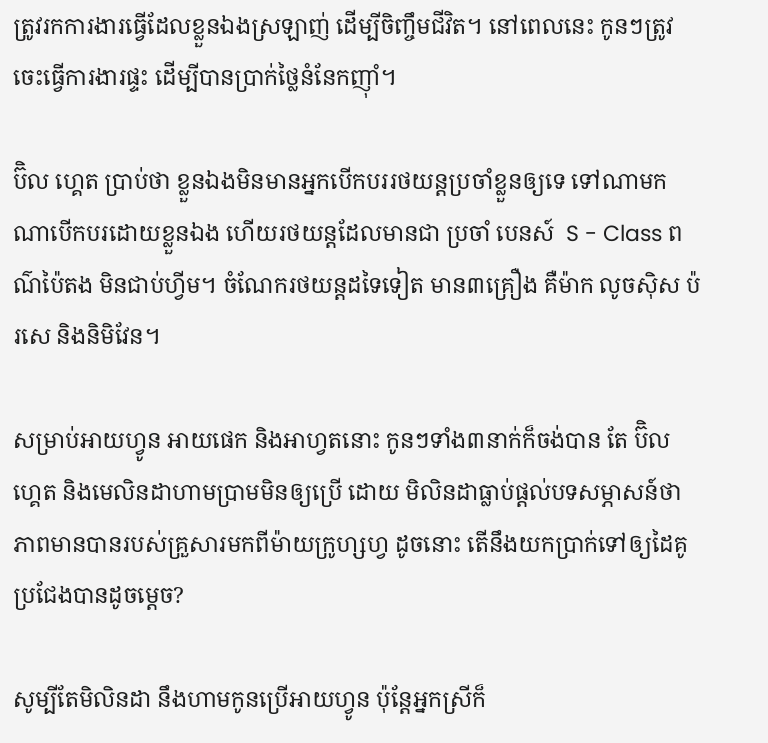ត្រូវរកការងារធ្វើដែលខ្លួនឯងស្រឡាញ់ ដើម្បីចិញ្ចឹមជីវិត។ នៅពេលនេះ កូនៗត្រូវចេះធ្វើការងារផ្ទះ ដើម្បីបានប្រាក់ថ្លៃនំនែកញ៉ាំ។

ប៊ិល ហ្គេត ប្រាប់ថា ខ្លួនឯងមិនមានអ្នកបើកបររថយន្ដប្រចាំខ្លួនឲ្យទេ ទៅណាមកណាបើកបរដោយខ្លួនឯង ហើយរថយន្ដដែលមានជា ប្រចាំ បេនស៍  S - Class ពណ៌ប៉ៃតង មិនជាប់ហ្វីម។ ចំណែករថយន្ដដទៃទៀត មាន៣គ្រឿង គឺម៉ាក លូចស៊ិស ប៉រសេ និងនិមិវែន។

សម្រាប់អាយហ្វូន អាយផេក និងអាហ្វតនោះ កូនៗទាំង៣នាក់ក៏ចង់បាន តែ ប៊ិល ហ្គេត និងមេលិនដាហាមប្រាមមិនឲ្យប្រើ ដោយ មិលិនដាធ្លាប់ផ្ដល់បទសម្ភាសន៍ថា ភាពមានបានរបស់គ្រួសារមកពីម៉ាយក្រូហ្សហ្វ ដូចនោះ តើនឹងយកប្រាក់ទៅឲ្យដៃគូ ប្រជែងបានដូចម្ដេច?

សូម្បីតែមិលិនដា នឹងហាមកូនប្រើអាយហ្វូន ប៉ុន្តែអ្នកស្រីក៏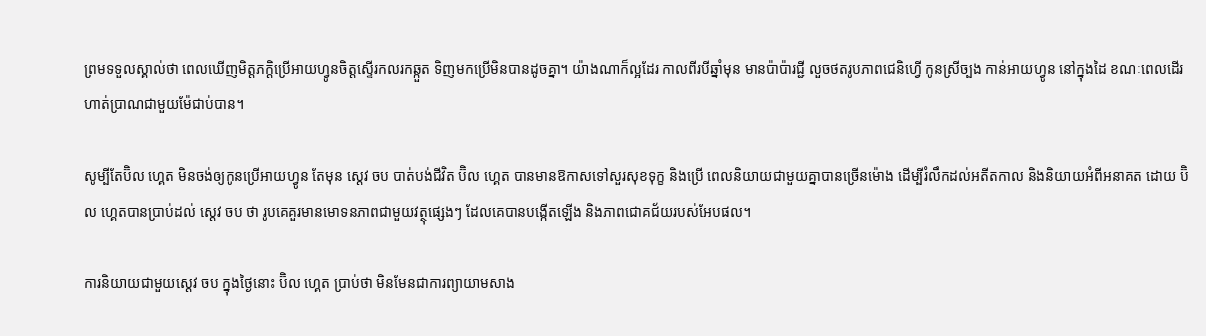ព្រមទទួលស្គាល់ថា ពេលឃើញមិត្តភក្ដិប្រើអាយហ្វូនចិត្តស្ទើរកលរកឆ្កួត ទិញមកប្រើមិនបានដូចគ្នា។ យ៉ាងណាក៏ល្អដែរ កាលពីរបីឆ្នាំមុន មានប៉ាប៉ារជ្ជី លួចថតរូបភាពជេនិហ្វើ កូនស្រីច្បង កាន់អាយហ្វូន នៅក្នុងដៃ ខណៈពេលដើរហាត់ប្រាណជាមួយម៉ែជាប់បាន។

សូម្បីតែប៊ិល ហ្គេត មិនចង់ឲ្យកូនប្រើអាយហ្វូន តែមុន ស្ដេវ ចប បាត់បង់ជីវិត ប៊ិល ហ្គេត បានមានឱកាសទៅសួរសុខទុក្ខ និងប្រើ ពេលនិយាយជាមួយគ្នាបានច្រើនម៉ោង ដើម្បីរំលឹកដល់អតីតកាល និងនិយាយអំពីអនាគត ដោយ ប៊ិល ហ្គេតបានប្រាប់ដល់ ស្ដេវ ចប ថា រូបគេគួរមានមោទនភាពជាមួយវត្ថុផ្សេងៗ ដែលគេបានបង្កើតឡើង និងភាពជោគជ័យរបស់អែបផល។

ការនិយាយជាមួយស្ដេវ ចប ក្នុងថ្ងៃនោះ ប៊ិល ហ្គេត ប្រាប់ថា មិនមែនជាការព្យាយាមសាង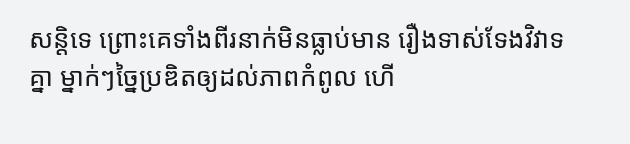សន្តិទេ ព្រោះគេទាំងពីរនាក់មិនធ្លាប់មាន រឿងទាស់ទែងវិវាទគ្នា ម្នាក់ៗច្នៃប្រឌិតឲ្យដល់ភាពកំពូល ហើ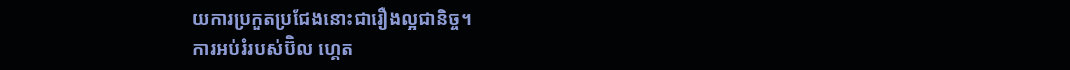យការប្រកួតប្រជែងនោះជារឿងល្អជានិច្ច។
ការអប់រំរបស់ប៊ិល ហ្គេត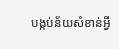បង្កប់ន័យសំខាន់អ្វី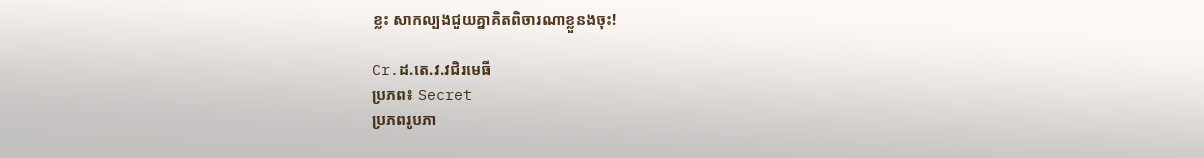ខ្លះ សាកល្បងជួយគ្នាគិតពិចារណាខ្លួនងចុះ!

Cr.ដ.តេ.វ.វជិរមេធី
ប្រភព៖ Secret
ប្រភពរូបភា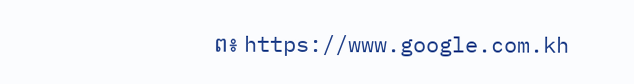ព៖ https://www.google.com.kh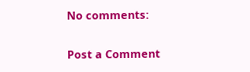No comments:

Post a Comment